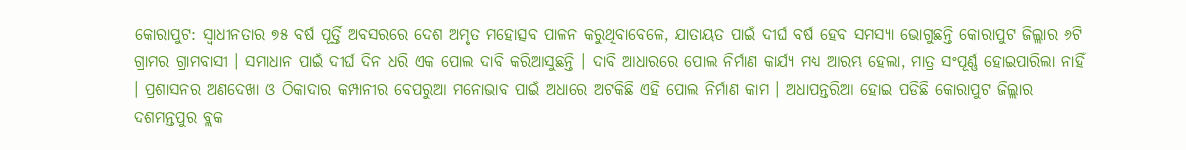କୋରାପୁଟ: ସ୍ବାଧୀନତାର ୭୫ ବର୍ଷ ପୂର୍ତ୍ତି ଅବସରରେ ଦେଶ ଅମୃତ ମହୋତ୍ସବ ପାଳନ କରୁଥିବାବେଳେ, ଯାତାୟତ ପାଇଁ ଦୀର୍ଘ ବର୍ଷ ହେବ ସମସ୍ୟା ଭୋଗୁଛନ୍ତି କୋରାପୁଟ ଜିଲ୍ଲାର ୬ଟି ଗ୍ରାମର ଗ୍ରାମବାସୀ । ସମାଧାନ ପାଇଁ ଦୀର୍ଘ ଦିନ ଧରି ଏକ ପୋଲ ଦାବି କରିଆସୁଛନ୍ତି । ଦାବି ଆଧାରରେ ପୋଲ ନିର୍ମାଣ କାର୍ଯ୍ୟ ମଧ୍ୟ ଆରମ୍ଭ ହେଲା, ମାତ୍ର ସଂପୂର୍ଣ୍ଣ ହୋଇପାରିଲା ନାହିଁ । ପ୍ରଶାସନର ଅଣଦେଖା ଓ ଠିକାଦାର କମ୍ପାନୀର ବେପରୁଆ ମନୋଭାବ ପାଇଁ ଅଧାରେ ଅଟକିଛି ଏହି ପୋଲ ନିର୍ମାଣ କାମ । ଅଧାପନ୍ତରିଆ ହୋଇ ପଡିଛି କୋରାପୁଟ ଜିଲ୍ଲାର ଦଶମନ୍ତପୁର ବ୍ଲକ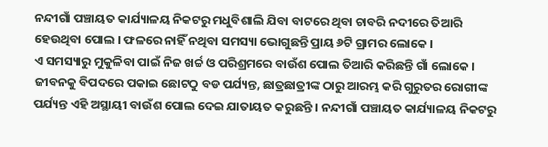ନନ୍ଦୀଗାଁ ପଞ୍ଚାୟତ କାର୍ଯ୍ୟାଳୟ ନିକଟରୁ ମଧୁବିଶାଲି ଯିବା ବାଟରେ ଥିବା ଚାବରି ନଦୀରେ ତିଆରି ହେଉଥିବା ପୋଲ । ଫଳରେ ନାହିଁ ନଥିବା ସମସ୍ୟା ଭୋଗୁଛନ୍ତି ପ୍ରାୟ ୬ଟି ଗ୍ରାମର ଲୋକେ ।
ଏ ସମସ୍ୟାରୁ ମୁକୁଳିବା ପାଇଁ ନିଜ ଖର୍ଚ୍ଚ ଓ ପରିଶ୍ରମରେ ବାଉଁଶ ପୋଲ ତିଆରି କରିଛନ୍ତି ଗାଁ ଲୋକେ । ଜୀବନକୁ ବିପଦରେ ପକାଇ ଛୋଟଠୁ ବଡ ପର୍ଯ୍ୟନ୍ତ, ଛାତ୍ରଛାତ୍ରୀଙ୍କ ଠାରୁ ଆରମ୍ଭ କରି ଗୁରୁତର ରୋଗୀଙ୍କ ପର୍ଯ୍ୟନ୍ତ ଏହି ଅସ୍ଥାୟୀ ବାଉଁଶ ପୋଲ ଦେଇ ଯାତାୟତ କରୁଛନ୍ତି । ନନ୍ଦୀଗାଁ ପଞ୍ଚାୟତ କାର୍ଯ୍ୟାଳୟ ନିକଟରୁ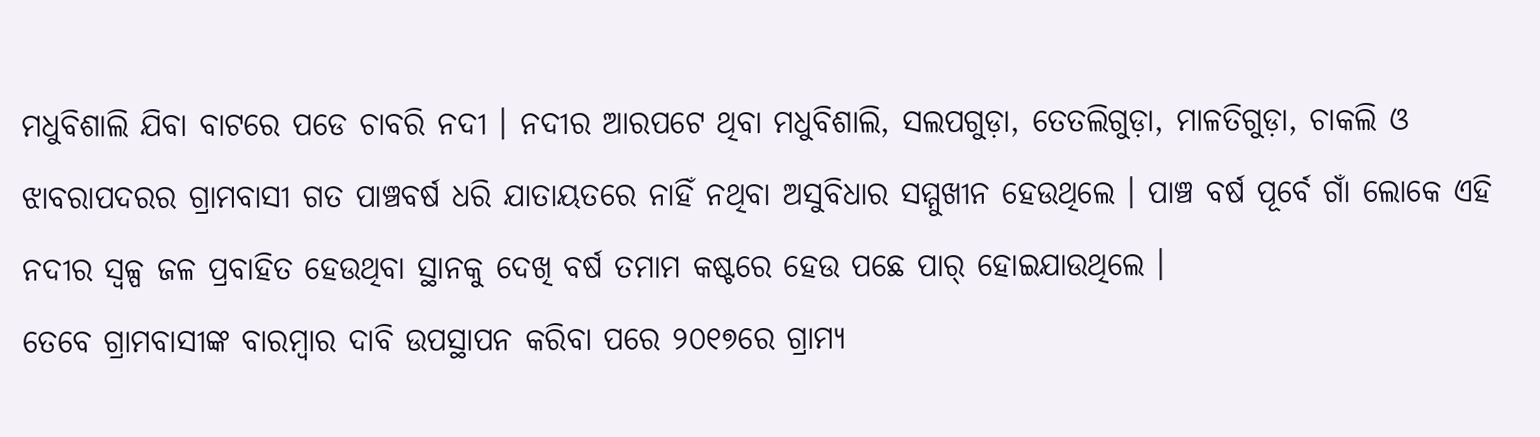ମଧୁବିଶାଲି ଯିବା ବାଟରେ ପଡେ ଚାବରି ନଦୀ । ନଦୀର ଆରପଟେ ଥିବା ମଧୁବିଶାଲି, ସଲପଗୁଡ଼ା, ତେତଲିଗୁଡ଼ା, ମାଳତିଗୁଡ଼ା, ଚାକଲି ଓ ଝାବରାପଦରର ଗ୍ରାମବାସୀ ଗତ ପାଞ୍ଚବର୍ଷ ଧରି ଯାତାୟତରେ ନାହିଁ ନଥିବା ଅସୁବିଧାର ସମ୍ମୁଖୀନ ହେଉଥିଲେ । ପାଞ୍ଚ ବର୍ଷ ପୂର୍ବେ ଗାଁ ଲୋକେ ଏହି ନଦୀର ସ୍ୱଳ୍ପ ଜଳ ପ୍ରବାହିତ ହେଉଥିବା ସ୍ଥାନକୁ ଦେଖି ବର୍ଷ ତମାମ କଷ୍ଟରେ ହେଉ ପଛେ ପାର୍ ହୋଇଯାଉଥିଲେ ।
ତେବେ ଗ୍ରାମବାସୀଙ୍କ ବାରମ୍ବାର ଦାବି ଉପସ୍ଥାପନ କରିବା ପରେ ୨୦୧୭ରେ ଗ୍ରାମ୍ୟ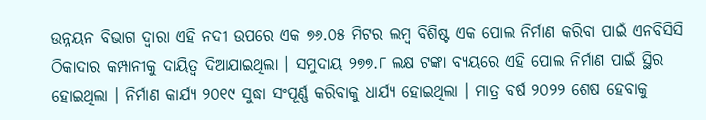ଉନ୍ନୟନ ବିଭାଗ ଦ୍ଵାରା ଏହି ନଦୀ ଉପରେ ଏକ ୭୬.୦୫ ମିଟର ଲମ୍ବ ବିଶିଷ୍ଟ ଏକ ପୋଲ ନିର୍ମାଣ କରିବା ପାଇଁ ଏନବିସିସି ଠିକାଦାର କମ୍ପାନୀକୁ ଦାୟିତ୍ଵ ଦିଆଯାଇଥିଲା । ସମୁଦାୟ ୨୭୭.୮ ଲକ୍ଷ ଟଙ୍କା ବ୍ୟୟରେ ଏହି ପୋଲ ନିର୍ମାଣ ପାଇଁ ସ୍ଥିର ହୋଇଥିଲା । ନିର୍ମାଣ କାର୍ଯ୍ୟ ୨୦୧୯ ସୁଦ୍ଧା ସଂପୂର୍ଣ୍ଣ କରିବାକୁ ଧାର୍ଯ୍ୟ ହୋଇଥିଲା । ମାତ୍ର ବର୍ଷ ୨୦୨୨ ଶେଷ ହେବାକୁ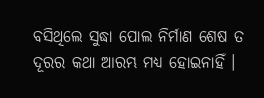ବସିଥିଲେ ସୁଦ୍ଧା ପୋଲ ନିର୍ମାଣ ଶେଷ ତ ଦୂରର କଥା ଆରମ୍ଭ ମଧ୍ୟ ହୋଇନାହିଁ ।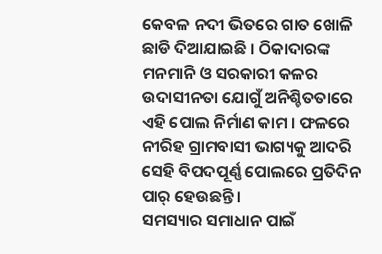କେବଳ ନଦୀ ଭିତରେ ଗାତ ଖୋଳି ଛାଡି ଦିଆଯାଇଛି । ଠିକାଦାରଙ୍କ ମନମାନି ଓ ସରକାରୀ କଳର ଉଦାସୀନତା ଯୋଗୁଁ ଅନିଶ୍ଚିତତାରେ ଏହି ପୋଲ ନିର୍ମାଣ କାମ । ଫଳରେ ନୀରିହ ଗ୍ରାମବାସୀ ଭାଗ୍ୟକୁ ଆଦରି ସେହି ବିପଦପୂର୍ଣ୍ଣ ପୋଲରେ ପ୍ରତିଦିନ ପାର୍ ହେଉଛନ୍ତି ।
ସମସ୍ୟାର ସମାଧାନ ପାଇଁ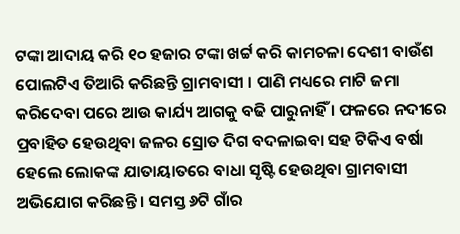ଟଙ୍କା ଆଦାୟ କରି ୧୦ ହଜାର ଟଙ୍କା ଖର୍ଟ୍ଟ କରି କାମଚଳା ଦେଶୀ ବାଉଁଶ ପୋଲଟିଏ ତିଆରି କରିଛନ୍ତି ଗ୍ରାମବାସୀ । ପାଣି ମଧ୍ୟରେ ମାଟି ଜମା କରିଦେବା ପରେ ଆଉ କାର୍ଯ୍ୟ ଆଗକୁ ବଢି ପାରୁନାହିଁ । ଫଳରେ ନଦୀରେ ପ୍ରବାହିତ ହେଉଥିବା ଜଳର ସ୍ରୋତ ଦିଗ ବଦଳାଇବା ସହ ଟିକିଏ ବର୍ଷା ହେଲେ ଲୋକଙ୍କ ଯାତାୟାତରେ ବାଧା ସୃଷ୍ଟି ହେଉଥିବା ଗ୍ରାମବାସୀ ଅଭିଯୋଗ କରିଛନ୍ତି । ସମସ୍ତ ୬ଟି ଗାଁର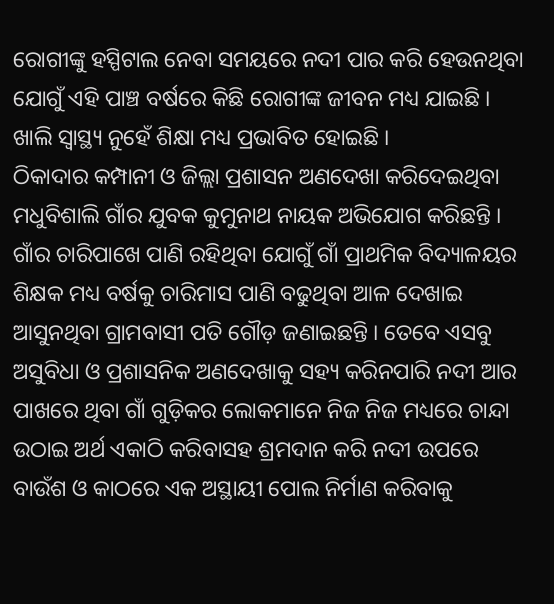ରୋଗୀଙ୍କୁ ହସ୍ପିଟାଲ ନେବା ସମୟରେ ନଦୀ ପାର କରି ହେଉନଥିବା ଯୋଗୁଁ ଏହି ପାଞ୍ଚ ବର୍ଷରେ କିଛି ରୋଗୀଙ୍କ ଜୀବନ ମଧ୍ୟ ଯାଇଛି । ଖାଲି ସ୍ବାସ୍ଥ୍ୟ ନୁହେଁ ଶିକ୍ଷା ମଧ୍ୟ ପ୍ରଭାବିତ ହୋଇଛି ।
ଠିକାଦାର କମ୍ପାନୀ ଓ ଜିଲ୍ଲା ପ୍ରଶାସନ ଅଣଦେଖା କରିଦେଇଥିବା ମଧୁବିଶାଲି ଗାଁର ଯୁବକ କୁମୁନାଥ ନାୟକ ଅଭିଯୋଗ କରିଛନ୍ତି । ଗାଁର ଚାରିପାଖେ ପାଣି ରହିଥିବା ଯୋଗୁଁ ଗାଁ ପ୍ରାଥମିକ ବିଦ୍ୟାଳୟର ଶିକ୍ଷକ ମଧ୍ୟ ବର୍ଷକୁ ଚାରିମାସ ପାଣି ବଢୁଥିବା ଆଳ ଦେଖାଇ ଆସୁନଥିବା ଗ୍ରାମବାସୀ ପତି ଗୌଡ଼ ଜଣାଇଛନ୍ତି । ତେବେ ଏସବୁ ଅସୁବିଧା ଓ ପ୍ରଶାସନିକ ଅଣଦେଖାକୁ ସହ୍ୟ କରିନପାରି ନଦୀ ଆର ପାଖରେ ଥିବା ଗାଁ ଗୁଡ଼ିକର ଲୋକମାନେ ନିଜ ନିଜ ମଧ୍ୟରେ ଚାନ୍ଦା ଉଠାଇ ଅର୍ଥ ଏକାଠି କରିବାସହ ଶ୍ରମଦାନ କରି ନଦୀ ଉପରେ ବାଉଁଶ ଓ କାଠରେ ଏକ ଅସ୍ଥାୟୀ ପୋଲ ନିର୍ମାଣ କରିବାକୁ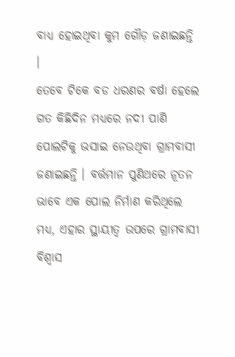ବାଧ୍ୟ ହୋଇଥିବା କୁମ ଗୌଡ଼ ଜଣାଇଛନ୍ତି ।
ତେବେ ଟିକେ ବଡ ଧରଣର ବର୍ଷା ହେଲେ ଗତ କିଛିଦିନ ମଧ୍ୟରେ ନଦୀ ପାଣି ପୋଲଟିକୁ ଭସାଇ ନେଉଥିବା ଗ୍ରାମବାସୀ ଜଣାଇଛନ୍ତି । ବର୍ତ୍ତମାନ ପୁଣିଥରେ ନୂତନ ଭାବେ ଏକ ପୋଲ ନିର୍ମାଣ କରିଥିଲେ ମଧ୍ୟ, ଏହାର ସ୍ଥାୟୀତ୍ବ ଉପରେ ଗ୍ରାମବାସୀ ବିଶ୍ୱାସ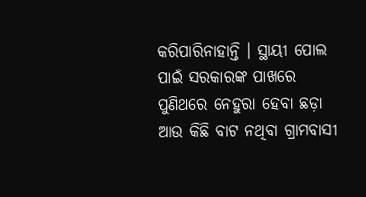କରିପାରିନାହାନ୍ତି । ସ୍ଥାୟୀ ପୋଲ ପାଇଁ ସରକାରଙ୍କ ପାଖରେ ପୁଣିଥରେ ନେହୁରା ହେବା ଛଡ଼ା ଆଉ କିଛି ବାଟ ନଥିବା ଗ୍ରାମବାସୀ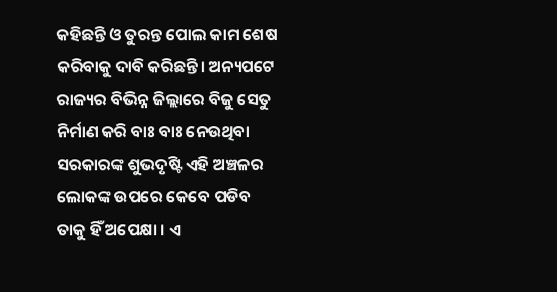କହିଛନ୍ତି ଓ ତୁରନ୍ତ ପୋଲ କାମ ଶେଷ କରିବାକୁ ଦାବି କରିଛନ୍ତି। ଅନ୍ୟପଟେ ରାଜ୍ୟର ବିଭିନ୍ନ ଜିଲ୍ଲାରେ ବିଜୁ ସେତୁ ନିର୍ମାଣ କରି ବାଃ ବାଃ ନେଉଥିବା ସରକାରଙ୍କ ଶୁଭଦୃଷ୍ଟି ଏହି ଅଞ୍ଚଳର ଲୋକଙ୍କ ଉପରେ କେବେ ପଡିବ ତାକୁ ହିଁ ଅପେକ୍ଷା । ଏ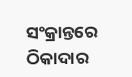ସଂକ୍ରାନ୍ତରେ ଠିକାଦାର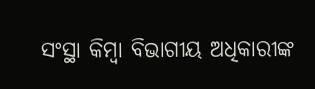ସଂସ୍ଥା କିମ୍ବା ବିଭାଗୀୟ ଅଧିକାରୀଙ୍କ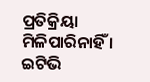ପ୍ରତିକ୍ରିୟା ମିଳିପାରିନାହିଁ ।
ଇଟିଭି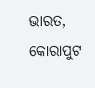ଭାରତ, କୋରାପୁଟ